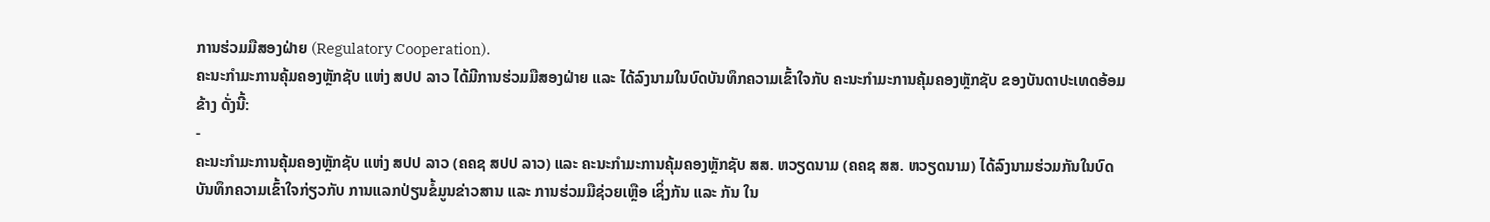ການຮ່ວມມືສອງຝ່າຍ (Regulatory Cooperation).
ຄະນະກໍາມະການຄຸ້ມຄອງຫຼັກຊັບ ແຫ່ງ ສປປ ລາວ ໄດ້ມີການຮ່ວມມືສອງຝ່າຍ ແລະ ໄດ້ລົງນາມໃນບົດບັນທຶກຄວາມເຂົ້າໃຈກັບ ຄະນະກໍາມະການຄຸ້ມຄອງຫຼັກຊັບ ຂອງບັນດາປະເທດອ້ອມຂ້າງ ດັ່ງນີ້:
-
ຄະນະກໍາມະການຄຸ້ມຄອງຫຼັກຊັບ ແຫ່ງ ສປປ ລາວ (ຄຄຊ ສປປ ລາວ) ແລະ ຄະນະກໍາມະການຄຸ້ມຄອງຫຼັກຊັບ ສສ. ຫວຽດນາມ (ຄຄຊ ສສ. ຫວຽດນາມ) ໄດ້ລົງນາມຮ່ວມກັນໃນບົດບັນທຶກຄວາມເຂົ້າໃຈກ່ຽວກັບ ການແລກປ່ຽນຂໍ້ມູນຂ່າວສານ ແລະ ການຮ່ວມມືຊ່ວຍເຫຼືອ ເຊິ່ງກັນ ແລະ ກັນ ໃນ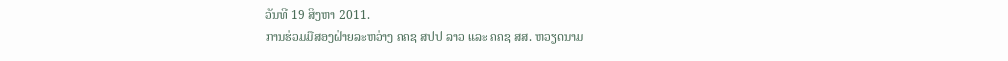ວັນທີ 19 ສິງຫາ 2011.
ການຮ່ວມມືສອງຝ່າຍລະຫວ່າງ ຄຄຊ ສປປ ລາວ ແລະ ຄຄຊ ສສ. ຫວຽດນາມ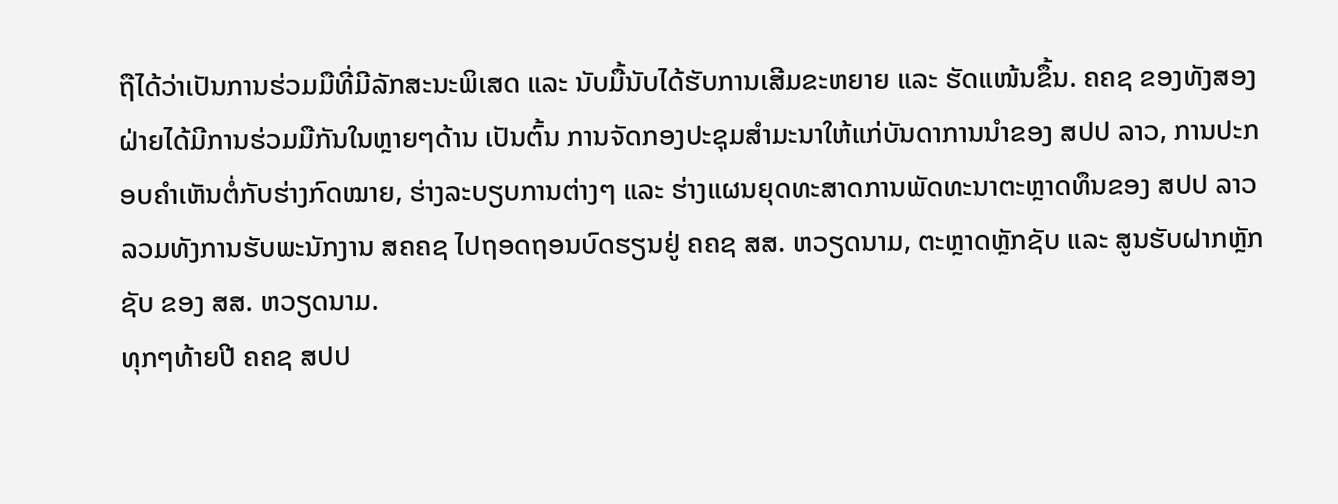ຖືໄດ້ວ່າເປັນການຮ່ວມມືທີ່ມີລັກສະນະພິເສດ ແລະ ນັບມື້ນັບໄດ້ຮັບການເສີມຂະຫຍາຍ ແລະ ຮັດແໜ້ນຂຶ້ນ. ຄຄຊ ຂອງທັງສອງຝ່າຍໄດ້ມີການຮ່ວມມືກັນໃນຫຼາຍໆດ້ານ ເປັນຕົ້ນ ການຈັດກອງປະຊຸມສໍາມະນາໃຫ້ແກ່ບັນດາການນໍາຂອງ ສປປ ລາວ, ການປະກອບຄໍາເຫັນຕໍ່ກັບຮ່າງກົດໝາຍ, ຮ່າງລະບຽບການຕ່າງໆ ແລະ ຮ່າງແຜນຍຸດທະສາດການພັດທະນາຕະຫຼາດທຶນຂອງ ສປປ ລາວ ລວມທັງການຮັບພະນັກງານ ສຄຄຊ ໄປຖອດຖອນບົດຮຽນຢູ່ ຄຄຊ ສສ. ຫວຽດນາມ, ຕະຫຼາດຫຼັກຊັບ ແລະ ສູນຮັບຝາກຫຼັກຊັບ ຂອງ ສສ. ຫວຽດນາມ.
ທຸກໆທ້າຍປີ ຄຄຊ ສປປ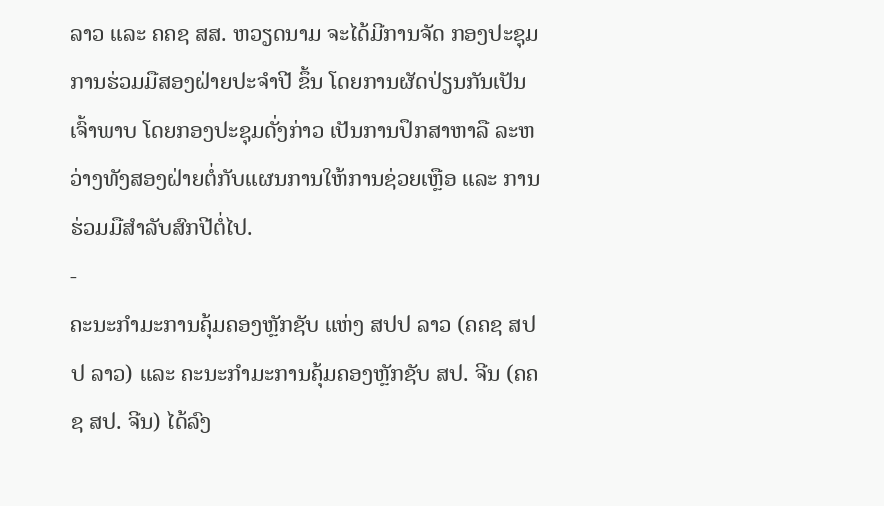ລາວ ແລະ ຄຄຊ ສສ. ຫວຽດນາມ ຈະໄດ້ມີການຈັດ ກອງປະຊຸມການຮ່ວມມືສອງຝ່າຍປະຈໍາປີ ຂຶ້ນ ໂດຍການຜັດປ່ຽນກັນເປັນເຈົ້າພາບ ໂດຍກອງປະຊຸມດັ່ງກ່າວ ເປັນການປຶກສາຫາລື ລະຫວ່າງທັງສອງຝ່າຍຕໍ່ກັບແຜນການໃຫ້ການຊ່ວຍເຫຼືອ ແລະ ການຮ່ວມມືສໍາລັບສົກປີຕໍ່ໄປ.
-
ຄະນະກໍາມະການຄຸ້ມຄອງຫຼັກຊັບ ແຫ່ງ ສປປ ລາວ (ຄຄຊ ສປປ ລາວ) ແລະ ຄະນະກໍາມະການຄຸ້ມຄອງຫຼັກຊັບ ສປ. ຈີນ (ຄຄຊ ສປ. ຈີນ) ໄດ້ລົງ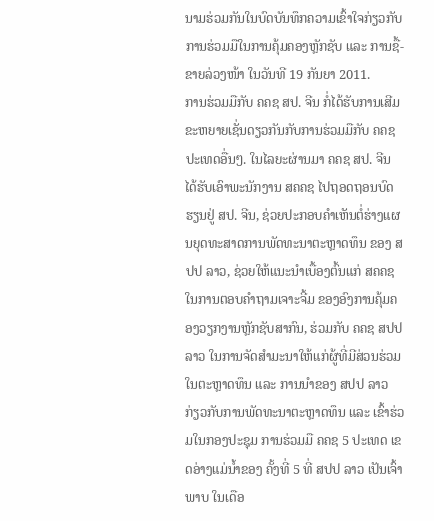ນາມຮ່ວມກັນໃນບົດບັນທຶກຄວາມເຂົ້າໃຈກ່ຽວກັບ ການຮ່ວມມືໃນການຄຸ້ມຄອງຫຼັກຊັບ ແລະ ການຊື້-ຂາຍລ່ວງໜ້າ ໃນວັນທີ 19 ກັນຍາ 2011.
ການຮ່ວມມືກັບ ຄຄຊ ສປ. ຈີນ ກໍ່ໄດ້ຮັບການເສີມຂະຫຍາຍເຊັ່ນດຽວກັນກັບການຮ່ວມມືກັບ ຄຄຊ ປະເທດອື່ນໆ. ໃນໄລຍະຜ່ານມາ ຄຄຊ ສປ. ຈີນ ໄດ້ຮັບເອົາພະນັກງານ ສຄຄຊ ໄປຖອດຖອນບົດຮຽນຢູ່ ສປ. ຈີນ, ຊ່ວຍປະກອບຄໍາເຫັນຕໍ່ຮ່າງແຜນຍຸດທະສາດການພັດທະນາຕະຫຼາດທຶນ ຂອງ ສປປ ລາວ, ຊ່ວຍໃຫ້ແນະນໍາເບື້ອງຕົ້ນແກ່ ສຄຄຊ ໃນການຕອບຄໍາຖາມເຈາະຈີ້ມ ຂອງອົງການຄຸ້ມຄອງວຽກງານຫຼັກຊັບສາກົນ, ຮ່ວມກັບ ຄຄຊ ສປປ ລາວ ໃນການຈັດສໍາມະນາໃຫ້ແກ່ຜູ້ທີ່ມີສ່ວນຮ່ວມໃນຕະຫຼາດທຶນ ແລະ ການນໍາຂອງ ສປປ ລາວ ກ່ຽວກັບການພັດທະນາຕະຫຼາດທຶນ ແລະ ເຂົ້າຮ່ວມໃນກອງປະຊຸມ ການຮ່ວມມື ຄຄຊ 5 ປະເທດ ເຂດອ່າງແມ່ນໍ້າຂອງ ຄັ້ງທີ່ 5 ທີ່ ສປປ ລາວ ເປັນເຈົ້າພາບ ໃນເດືອ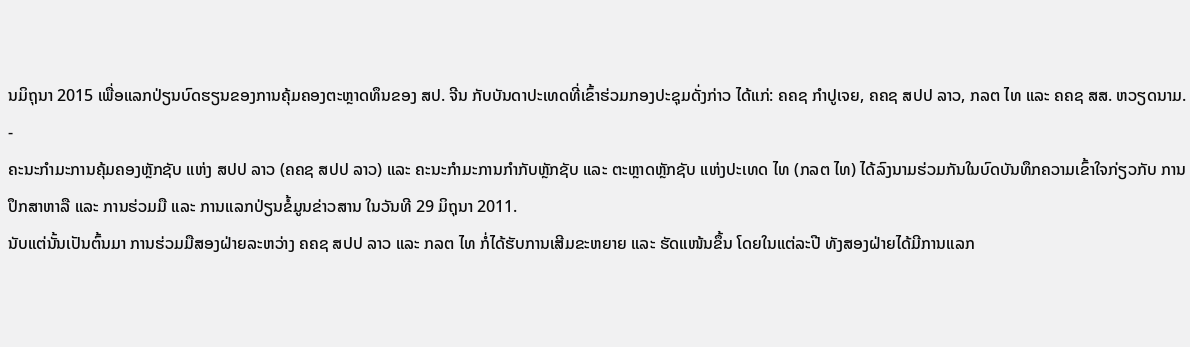ນມິຖຸນາ 2015 ເພື່ອແລກປ່ຽນບົດຮຽນຂອງການຄຸ້ມຄອງຕະຫຼາດທຶນຂອງ ສປ. ຈີນ ກັບບັນດາປະເທດທີ່ເຂົ້າຮ່ວມກອງປະຊຸມດັ່ງກ່າວ ໄດ້ແກ່: ຄຄຊ ກໍາປູເຈຍ, ຄຄຊ ສປປ ລາວ, ກລຕ ໄທ ແລະ ຄຄຊ ສສ. ຫວຽດນາມ.
-
ຄະນະກໍາມະການຄຸ້ມຄອງຫຼັກຊັບ ແຫ່ງ ສປປ ລາວ (ຄຄຊ ສປປ ລາວ) ແລະ ຄະນະກໍາມະການກໍາກັບຫຼັກຊັບ ແລະ ຕະຫຼາດຫຼັກຊັບ ແຫ່ງປະເທດ ໄທ (ກລຕ ໄທ) ໄດ້ລົງນາມຮ່ວມກັນໃນບົດບັນທຶກຄວາມເຂົ້າໃຈກ່ຽວກັບ ການປຶກສາຫາລື ແລະ ການຮ່ວມມື ແລະ ການແລກປ່ຽນຂໍ້ມູນຂ່າວສານ ໃນວັນທີ 29 ມິຖຸນາ 2011.
ນັບແຕ່ນັ້ນເປັນຕົ້ນມາ ການຮ່ວມມືສອງຝ່າຍລະຫວ່າງ ຄຄຊ ສປປ ລາວ ແລະ ກລຕ ໄທ ກໍ່ໄດ້ຮັບການເສີມຂະຫຍາຍ ແລະ ຮັດແໜ້ນຂຶ້ນ ໂດຍໃນແຕ່ລະປີ ທັງສອງຝ່າຍໄດ້ມີການແລກ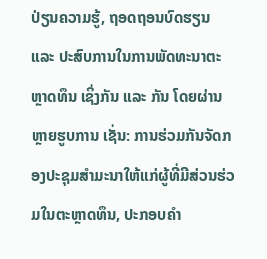ປ່ຽນຄວາມຮູ້, ຖອດຖອນບົດຮຽນ ແລະ ປະສົບການໃນການພັດທະນາຕະຫຼາດທຶນ ເຊິ່ງກັນ ແລະ ກັນ ໂດຍຜ່ານຫຼາຍຮູບການ ເຊັ່ນ: ການຮ່ວມກັນຈັດກອງປະຊຸມສໍາມະນາໃຫ້ແກ່ຜູ້ທີ່ມີສ່ວນຮ່ວມໃນຕະຫຼາດທຶນ, ປະກອບຄໍາ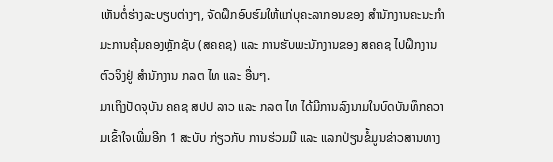ເຫັນຕໍ່ຮ່າງລະບຽບຕ່າງໆ, ຈັດຝຶກອົບຮົມໃຫ້ແກ່ບຸຄະລາກອນຂອງ ສໍານັກງານຄະນະກໍາມະການຄຸ້ມຄອງຫຼັກຊັບ (ສຄຄຊ) ແລະ ການຮັບພະນັກງານຂອງ ສຄຄຊ ໄປຝຶກງານຕົວຈິງຢູ່ ສໍານັກງານ ກລຕ ໄທ ແລະ ອື່ນໆ.
ມາເຖິງປັດຈຸບັນ ຄຄຊ ສປປ ລາວ ແລະ ກລຕ ໄທ ໄດ້ມີການລົງນາມໃນບົດບັນທຶກຄວາມເຂົ້າໃຈເພີ່ມອີກ 1 ສະບັບ ກ່ຽວກັບ ການຮ່ວມມື ແລະ ແລກປ່ຽນຂໍ້ມູນຂ່າວສານທາງ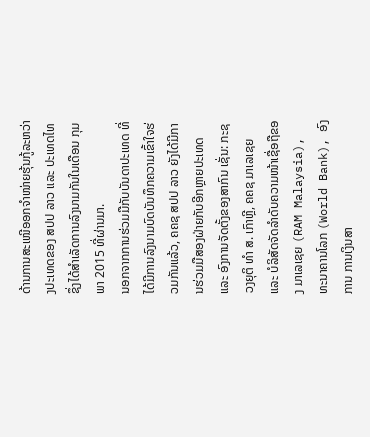ດ້ານການສະເໜີອອກຈໍາໜ່າຍຮຸ້ນກູ້ລະຫວ່າງປະເທດຂອງ ສປປ ລາວ ແລະ ປະເທດໄທ ຊຶ່ງໄດ້ສໍາເລັດການລົງນາມກັນໃນເດືອນ ກຸມພາ 2015 ທີ່ຜ່ານມາ.
ນອກຈາກການຮ່ວມມືກັບບັນດາປະເທດ ທີ່ໄດ້ມີການລົງນາມບົດບັນທຶກຄວາມເຂົ້າໃຈຮ່ວມກັນແລ້ວ, ຄຄຊ ສປປ ລາວ ຍັງໄດ້ມີການຮ່ວມມືສອງຝ່າຍກັບອີກຫຼາຍປະເທດ ແລະ ອົງການຈັດຕັ້ງຂອງສາກົນ ເຊັ່ນ: ກະຊວງຍຸຕິ ທໍາ ສ. ເກົາຫຼີ, ຄຄຊ ມາເລເຊຍ ແລະ ບໍລິສັດຈັດລໍາດັບຄວາມໜ້າເຊື່ອຖືຂອງ ມາເລເຊຍ (RAM Malaysia), ທະນາຄານໂລກ (World Bank), ອົງການ ການເງິນສາ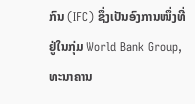ກົນ (IFC) ຊຶ່ງເປັນອົງການໜຶ່ງທີ່ຢູ່ໃນກຸ່ມ World Bank Group, ທະນາຄານ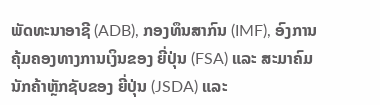ພັດທະນາອາຊີ (ADB), ກອງທຶນສາກົນ (IMF), ອົງການຄຸ້ມຄອງທາງການເງິນຂອງ ຍີ່ປຸ່ນ (FSA) ແລະ ສະມາຄົມນັກຄ້າຫຼັກຊັບຂອງ ຍີ່ປຸ່ນ (JSDA) ແລະ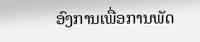ອົງການເພື່ອການພັດ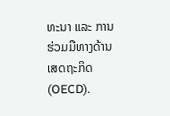ທະນາ ແລະ ການຮ່ວມມືທາງດ້ານເສດຖະກິດ (OECD).